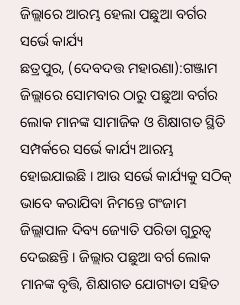ଜିଲ୍ଲାରେ ଆରମ୍ଭ ହେଲା ପଛୁଆ ବର୍ଗର ସର୍ଭେ କାର୍ଯ୍ୟ
ଛତ୍ରପୁର, (ଦେବଦତ୍ତ ମହାରଣା):ଗଞ୍ଜାମ ଜିଲ୍ଲାରେ ସୋମବାର ଠାରୁ ପଛୁଆ ବର୍ଗର ଲୋକ ମାନଙ୍କ ସାମାଜିକ ଓ ଶିକ୍ଷାଗତ ସ୍ଥିତି ସମ୍ପର୍କରେ ସର୍ଭେ କାର୍ଯ୍ୟ ଆରମ୍ଭ ହୋଇଯାଇଛି । ଆଉ ସର୍ଭେ କାର୍ଯ୍ୟକୁ ସଠିକ୍ ଭାବେ କରାଯିବା ନିମନ୍ତେ ଗଂଜାମ ଜିଲ୍ଲାପାଳ ଦିବ୍ୟ ଜ୍ୟୋତି ପରିଡା ଗୁରୁତ୍ୱ ଦେଇଛନ୍ତି । ଜିଲ୍ଲାର ପଛୁଆ ବର୍ଗ ଲୋକ ମାନଙ୍କ ବୃତ୍ତି, ଶିକ୍ଷାଗତ ଯୋଗ୍ୟତା ସହିତ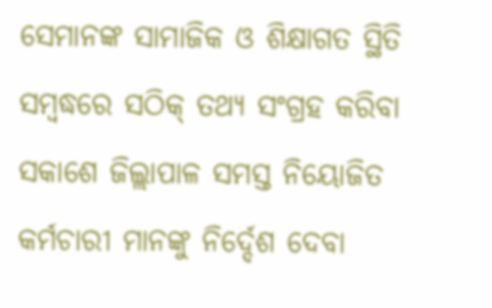ସେମାନଙ୍କ ସାମାଜିକ ଓ ଶିକ୍ଷାଗତ ସ୍ଥିତି ସମ୍ବଦ୍ଧରେ ସଠିକ୍ ତଥ୍ୟ ସଂଗ୍ରହ କରିବା ସକାଶେ ଜିଲ୍ଲାପାଳ ସମସ୍ତ ନିୟୋଜିତ କର୍ମଚାରୀ ମାନଙ୍କୁ ନିର୍ଦ୍ଦେଶ ଦେବା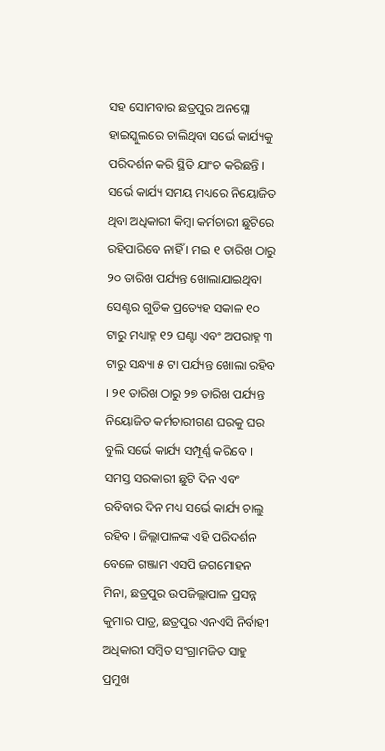ସହ ସୋମବାର ଛତ୍ରପୁର ଅନସ୍ଲୋ ହାଇସ୍କୁଲରେ ଚାଲିଥିବା ସର୍ଭେ କାର୍ଯ୍ୟକୁ ପରିଦର୍ଶନ କରି ସ୍ଥିତି ଯାଂଚ କରିଛନ୍ତି । ସର୍ଭେ କାର୍ଯ୍ୟ ସମୟ ମଧ୍ୟରେ ନିୟୋଜିତ ଥିବା ଅଧିକାରୀ କିମ୍ବା କର୍ମଚାରୀ ଛୁଟିରେ ରହିପାରିବେ ନାହିଁ । ମଇ ୧ ତାରିଖ ଠାରୁ ୨୦ ତାରିଖ ପର୍ଯ୍ୟନ୍ତ ଖୋଲାଯାଇଥିବା ସେଣ୍ଟର ଗୁଡିକ ପ୍ରତ୍ୟେହ ସକାଳ ୧୦ ଟାରୁ ମଧ୍ୟାହ୍ନ ୧୨ ଘଣ୍ଟା ଏବଂ ଅପରାହ୍ନ ୩ ଟାରୁ ସନ୍ଧ୍ୟା ୫ ଟା ପର୍ଯ୍ୟନ୍ତ ଖୋଲା ରହିବ । ୨୧ ତାରିଖ ଠାରୁ ୨୭ ତାରିଖ ପର୍ଯ୍ୟନ୍ତ ନିୟୋଜିତ କର୍ମଚାରୀଗଣ ଘରକୁ ଘର ବୁଲି ସର୍ଭେ କାର୍ଯ୍ୟ ସମ୍ପୂର୍ଣ୍ଣ କରିବେ । ସମସ୍ତ ସରକାରୀ ଛୁଟି ଦିନ ଏବଂ ରବିବାର ଦିନ ମଧ୍ୟ ସର୍ଭେ କାର୍ଯ୍ୟ ଚାଲୁ ରହିବ । ଜିଲ୍ଲାପାଳଙ୍କ ଏହି ପରିଦର୍ଶନ ବେଳେ ଗଞ୍ଜାମ ଏସପି ଜଗମୋହନ ମିନା, ଛତ୍ରପୁର ଉପଜିଲ୍ଲାପାଳ ପ୍ରସନ୍ନ କୁମାର ପାତ୍ର, ଛତ୍ରପୁର ଏନଏସି ନିର୍ବାହୀ ଅଧିକାରୀ ସମ୍ବିତ ସଂଗ୍ରାମଜିତ ସାହୁ ପ୍ରମୁଖ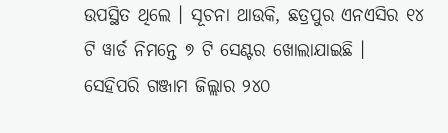ଉପସ୍ଥିତ ଥିଲେ । ସୂଚନା ଥାଉକି, ଛତ୍ରପୁର ଏନଏସିର ୧୪ ଟି ୱାର୍ଡ ନିମନ୍ତେ ୭ ଟି ସେଣ୍ଟର ଖୋଲାଯାଇଛି । ସେହିପରି ଗଞ୍ଜାମ ଜିଲ୍ଲାର ୨୪୦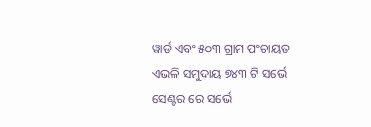ୱାର୍ଡ ଏବଂ ୫୦୩ ଗ୍ରାମ ପଂଚାୟତ ଏଭଳି ସମୁଦାୟ ୭୪୩ ଟି ସର୍ଭେ ସେଣ୍ଟର ରେ ସର୍ଭେ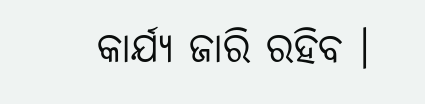କାର୍ଯ୍ୟ ଜାରି ରହିବ ।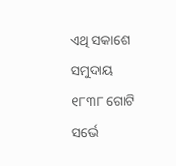ଏଥି ସକାଶେ ସମୁଦାୟ ୧୮୩୮ ଗୋଟି ସର୍ଭେ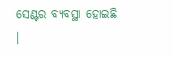ସେଣ୍ଟର ବ୍ୟବସ୍ଥା ହୋଇଛି ।